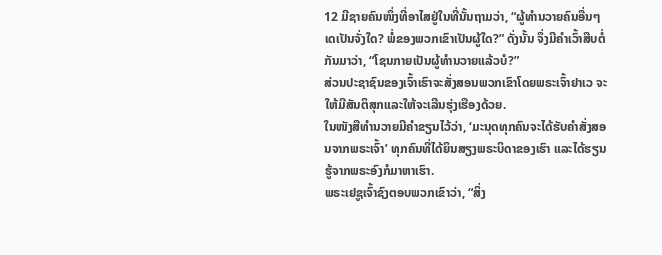12 ມີຊາຍຄົນໜຶ່ງທີ່ອາໄສຢູ່ໃນທີ່ນັ້ນຖາມວ່າ, “ຜູ້ທຳນວາຍຄົນອື່ນໆເດເປັນຈັ່ງໃດ? ພໍ່ຂອງພວກເຂົາເປັນຜູ້ໃດ?” ດັ່ງນັ້ນ ຈຶ່ງມີຄຳເວົ້າສືບຕໍ່ກັນມາວ່າ, “ໂຊນກາຍເປັນຜູ້ທຳນວາຍແລ້ວບໍ?”
ສ່ວນປະຊາຊົນຂອງເຈົ້າເຮົາຈະສັ່ງສອນພວກເຂົາໂດຍພຣະເຈົ້າຢາເວ ຈະໃຫ້ມີສັນຕິສຸກແລະໃຫ້ຈະເລີນຮຸ່ງເຮືອງດ້ວຍ.
ໃນໜັງສືທຳນວາຍມີຄຳຂຽນໄວ້ວ່າ, ‘ມະນຸດທຸກຄົນຈະໄດ້ຮັບຄຳສັ່ງສອນຈາກພຣະເຈົ້າ’ ທຸກຄົນທີ່ໄດ້ຍິນສຽງພຣະບິດາຂອງເຮົາ ແລະໄດ້ຮຽນຮູ້ຈາກພຣະອົງກໍມາຫາເຮົາ.
ພຣະເຢຊູເຈົ້າຊົງຕອບພວກເຂົາວ່າ, “ສິ່ງ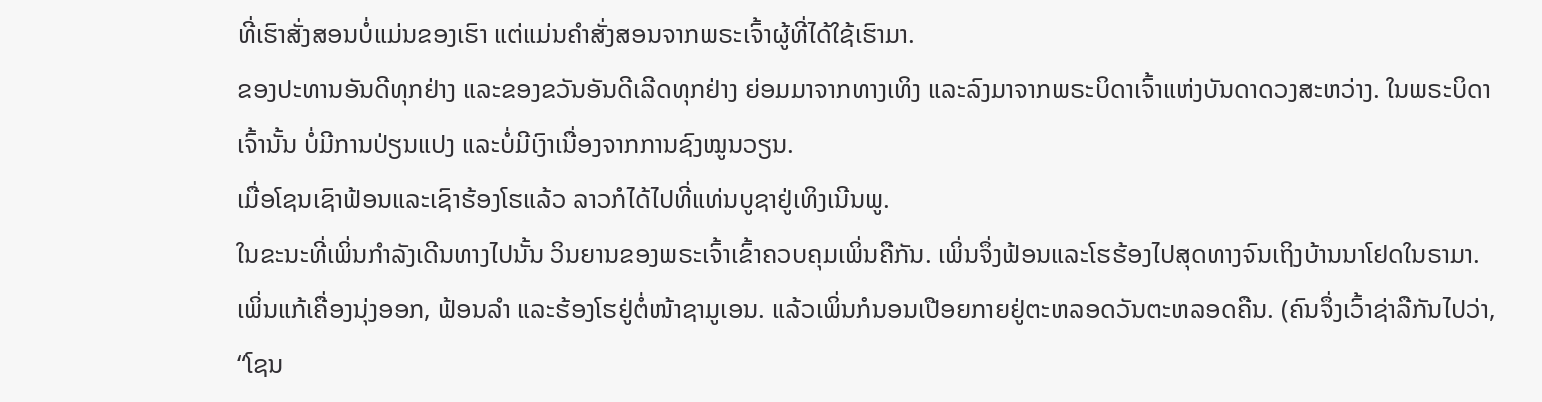ທີ່ເຮົາສັ່ງສອນບໍ່ແມ່ນຂອງເຮົາ ແຕ່ແມ່ນຄຳສັ່ງສອນຈາກພຣະເຈົ້າຜູ້ທີ່ໄດ້ໃຊ້ເຮົາມາ.
ຂອງປະທານອັນດີທຸກຢ່າງ ແລະຂອງຂວັນອັນດີເລີດທຸກຢ່າງ ຍ່ອມມາຈາກທາງເທິງ ແລະລົງມາຈາກພຣະບິດາເຈົ້າແຫ່ງບັນດາດວງສະຫວ່າງ. ໃນພຣະບິດາເຈົ້ານັ້ນ ບໍ່ມີການປ່ຽນແປງ ແລະບໍ່ມີເງົາເນື່ອງຈາກການຊົງໝູນວຽນ.
ເມື່ອໂຊນເຊົາຟ້ອນແລະເຊົາຮ້ອງໂຮແລ້ວ ລາວກໍໄດ້ໄປທີ່ແທ່ນບູຊາຢູ່ເທິງເນີນພູ.
ໃນຂະນະທີ່ເພິ່ນກຳລັງເດີນທາງໄປນັ້ນ ວິນຍານຂອງພຣະເຈົ້າເຂົ້າຄວບຄຸມເພິ່ນຄືກັນ. ເພິ່ນຈຶ່ງຟ້ອນແລະໂຮຮ້ອງໄປສຸດທາງຈົນເຖິງບ້ານນາໂຢດໃນຣາມາ.
ເພິ່ນແກ້ເຄື່ອງນຸ່ງອອກ, ຟ້ອນລຳ ແລະຮ້ອງໂຮຢູ່ຕໍ່ໜ້າຊາມູເອນ. ແລ້ວເພິ່ນກໍນອນເປືອຍກາຍຢູ່ຕະຫລອດວັນຕະຫລອດຄືນ. (ຄົນຈຶ່ງເວົ້າຊ່າລືກັນໄປວ່າ, “ໂຊນ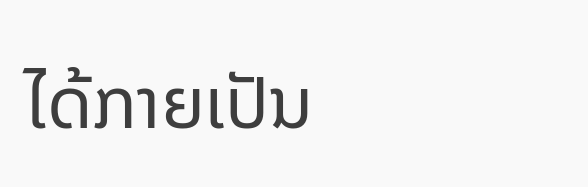ໄດ້ກາຍເປັນ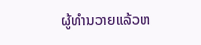ຜູ້ທຳນວາຍແລ້ວຫ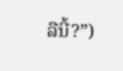ລືນີ້?”)